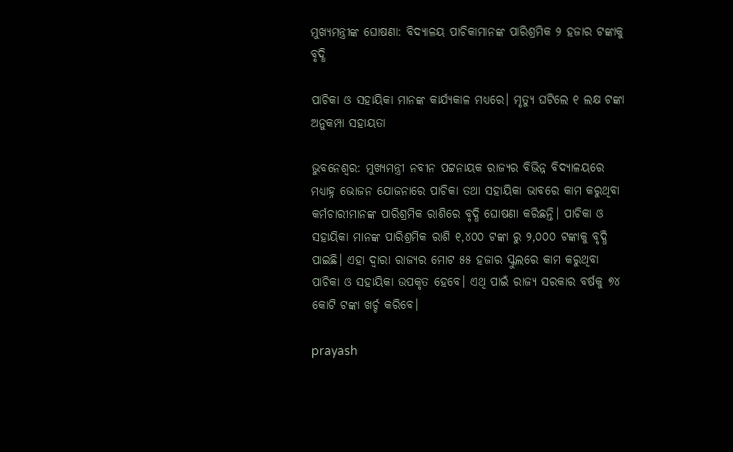ମୁଖ୍ୟମନ୍ତ୍ରୀଙ୍କ ଘୋଷଣା: ବିଦ୍ୟାଳୟ ପାଚିକାମାନଙ୍କ ପାରିଶ୍ରମିକ ୨ ହଜାର ଟଙ୍କାକୁ ବୃଦ୍ଧି

ପାଚିକା ଓ ସହାୟିକା ମାନଙ୍କ କାର୍ଯ୍ୟକାଳ ମଧ୍ୟରେ। ମୃତ୍ୟୁ ଘଟିଲେ ୧ ଲକ୍ଷ ଟଙ୍କା ଅନୁକମ୍ପା ସହାୟତା

ଭୁବନେଶ୍ବର: ମୁଖ୍ୟମନ୍ତ୍ରୀ ନବୀନ ପଟ୍ଟନାୟକ ରାଜ୍ୟର ବିଭିନ୍ନ ବିଦ୍ୟାଳୟରେ ମଧ୍ୟାହ୍ନ ଭୋଜନ ଯୋଜନାରେ ପାଚିକା ତଥା ସହାୟିକା ଭାବରେ କାମ କରୁଥିବା କର୍ମଚାରୀମାନଙ୍କ ପାରିଶ୍ରମିକ ରାଶିରେ ବୃଦ୍ଧି ଘୋଷଣା କରିଛନ୍ତି। ପାଚିକା ଓ ସହାୟିକା ମାନଙ୍କ ପାରିଶ୍ରମିକ ରାଶି ୧,୪୦୦ ଟଙ୍କା ରୁ ୨,୦୦୦ ଟଙ୍କାକୁ ବୃଦ୍ଧି ପାଇଛି। ଏହା ଦ୍ୱାରା ରାଜ୍ୟର ମୋଟ ୫୫ ହଜାର ସ୍କୁଲରେ କାମ କରୁଥିବା ପାଚିକା ଓ ସହାୟିକା ଉପକୃତ ହେବେ। ଏଥି ପାଇଁ ରାଜ୍ୟ ସରକାର ବର୍ଷକୁ ୭୪ କୋଟି ଟଙ୍କା ଖର୍ଚ୍ଚ କରିବେ।

prayash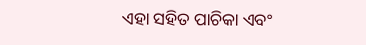ଏହା ସହିତ ପାଚିକା ଏବଂ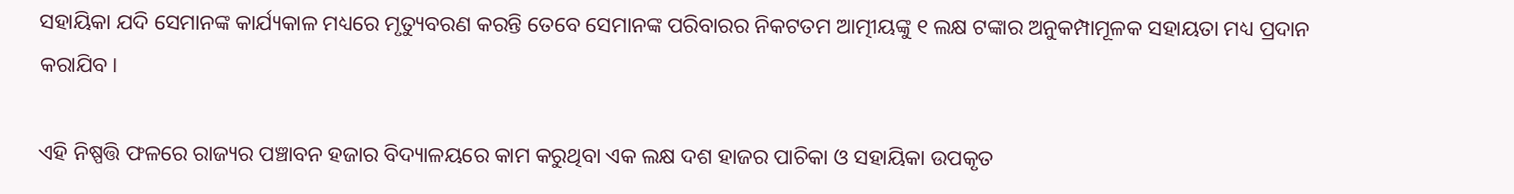ସହାୟିକା ଯଦି ସେମାନଙ୍କ କାର୍ଯ୍ୟକାଳ ମଧ୍ୟରେ ମୃତ୍ୟୁବରଣ କରନ୍ତି ତେବେ ସେମାନଙ୍କ ପରିବାରର ନିକଟତମ ଆତ୍ମୀୟଙ୍କୁ ୧ ଲକ୍ଷ ଟଙ୍କାର ଅନୁକମ୍ପାମୂଳକ ସହାୟତା ମଧ୍ୟ ପ୍ରଦାନ କରାଯିବ।

ଏହି ନିଷ୍ପତ୍ତି ଫଳରେ ରାଜ୍ୟର ପଞ୍ଚାବନ ହଜାର ବିଦ୍ୟାଳୟରେ କାମ କରୁଥିବା ଏକ ଲକ୍ଷ ଦଶ ହାଜର ପାଚିକା ଓ ସହାୟିକା ଉପକୃତ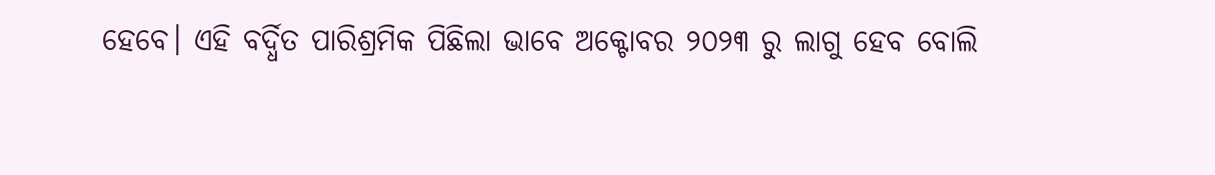ହେବେ। ଏହି ବର୍ଦ୍ଧିତ ପାରିଶ୍ରମିକ ପିଛିଲା ଭାବେ ଅକ୍ଟୋବର ୨୦୨୩ ରୁ ଲାଗୁ ହେବ ବୋଲି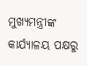ମୁଖ୍ୟମନ୍ତ୍ରୀଙ୍କ କାର୍ଯ୍ୟାଳୟ ପକ୍ଷରୁ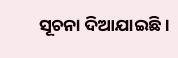ସୂଚନା ଦିଆଯାଇଛି।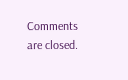Comments are closed.